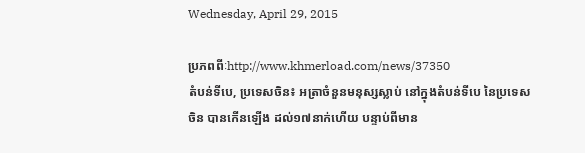Wednesday, April 29, 2015

ប្រភពពីៈhttp://www.khmerload.com/news/37350
តំបន់ទីបេ, ប្រទេសចិន៖ អត្រាចំនួនមនុស្សស្លាប់ នៅក្នុងតំបន់ទីបេ នៃប្រទេសចិន បានកើនឡើង ដល់១៧នាក់ហើយ បន្ទាប់ពីមាន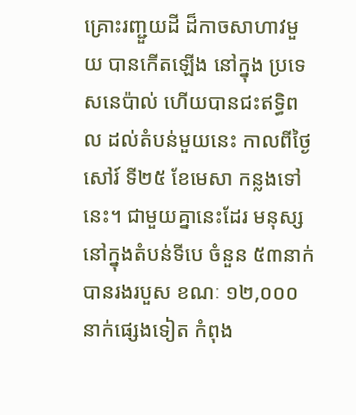គ្រោះរញ្ជួយដី ដ៏កាចសាហាវមួយ បានកើតឡើង នៅក្នុង ប្រទេសនេប៉ាល់ ហើយបានជះឥទ្ធិពល ដល់តំបន់មួយនេះ កាលពីថ្ងៃសៅរ៍ ទី២៥ ខែមេសា កន្លងទៅនេះ។ ជាមួយគ្នានេះដែរ មនុស្សនៅក្នុងតំបន់ទីបេ ចំនួន ៥៣នាក់ បានរងរបួស ខណៈ ១២,០០០នាក់ផ្សេងទៀត កំពុង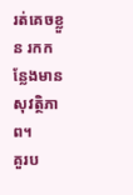រត់គេចខ្លួន រកកន្លែងមានសុវត្ថិភាព។
គួរប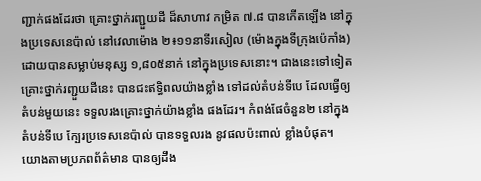ញ្ជាក់ផងដែរថា គ្រោះថ្នាក់រញ្ជួយដី ដ៏សាហាវ កម្រិត ៧.៨ បានកើតឡើង នៅក្នុងប្រទេសនេប៉ាល់ នៅវេលាម៉ោង ២៖១១នាទីរសៀល (ម៉ោងក្នុងទីក្រុងប៉េកាំង) ដោយបានសម្លាប់មនុស្ស ១,៨០៥នាក់ នៅក្នុងប្រទេសនោះ។ ជាងនេះទៅទៀត គ្រោះថ្នាក់រញ្ជួយដីនេះ បានជះឥទ្ធិពលយ៉ាងខ្លាំង ទៅដល់តំបន់ទីបេ ដែលធ្វើឲ្យ តំបន់មួយនេះ ទទួលរងគ្រោះថ្នាក់យ៉ាងខ្លាំង ផងដែរ។ កំពង់ផែចំនួន២ នៅក្នុងតំបន់ទីបេ ក្បែរប្រទេសនេប៉ាល់ បានទទួលរង នូវផលប៉ះពាល់ ខ្លាំងបំផុត។
យោងតាមប្រភពព័ត៌មាន បានឲ្យដឹង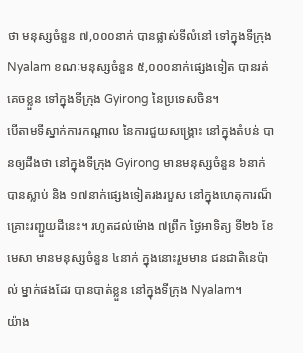ថា មនុស្សចំនួន ៧,០០០នាក់ បានផ្លាស់ទីលំនៅ ទៅក្នុងទីក្រុង Nyalam ខណៈមនុស្សចំនួន ៥,០០០នាក់ផ្សេងទៀត បានរត់គេចខ្លួន ទៅក្នុងទីក្រុង Gyirong នៃប្រទេសចិន។
បើតាមទីស្នាក់ការកណ្តាល នៃការជួយសង្គ្រោះ នៅក្នុងតំបន់ បានឲ្យដឹងថា នៅក្នុងទីក្រុង Gyirong មានមនុស្សចំនួន ៦នាក់ បានស្លាប់ និង ១៧នាក់ផ្សេងទៀតរងរបួស នៅក្នុងហេតុការណ៏ គ្រោះរញ្ជួយដីនេះ។ រហូតដល់ម៉ោង ៧ព្រឹក ថ្ងៃអាទិត្យ ទី២៦ ខែមេសា មានមនុស្សចំនួន ៤នាក់ ក្នុងនោះរួមមាន ជនជាតិនេប៉ាល់ ម្នាក់ផងដែរ បានបាត់ខ្លួន នៅក្នុងទីក្រុង Nyalam។
យ៉ាង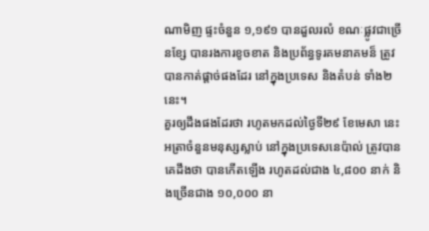ណាមិញ ផ្ទះចំនួន ១,១៩១ បានដួលរលំ ខណៈផ្លូវជាច្រើនខ្សែ បានរងការខូចខាត និងប្រព័ន្ធទូរគមនាគមន៏ ត្រូវបានកាត់ផ្តាច់ផងដែរ នៅក្នុងប្រទេស និងតំបន់ ទាំង២នេះ។
គួរឲ្យដឹងផងដែរថា រហូតមកដល់ថ្ងៃទី២៩ ខែមេសា នេះ អត្រាចំនួនមនុស្សស្លាប់ នៅក្នុងប្រទេសនេប៉ាល់ ត្រូវបានគេដឹងថា បានកើតឡើង រហូតដល់ជាង ៤,៨០០ នាក់ និងច្រើនជាង ១០,០០០ នា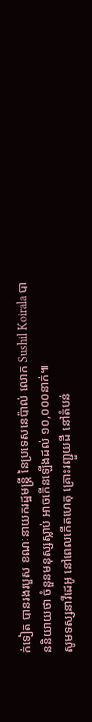ក់ទៀត បានរងរបួស ខណៈនាយករដ្ឋមន្ត្រី នៃប្រទេសនេប៉ាល់ លោក Sushil Koirala បាននិយាយថា ចំនួនមនុស្សស្លាប់ អាចកើនឡើងដល់ ១០,០០០នាក់៕
សូមទស្សនាវីដេអូ នៅពេលកើតហេតុ គ្រោះរញ្ជួយដី នៅតំបន់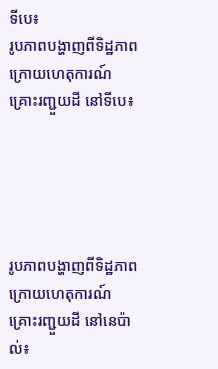ទីបេ៖
រូបភាពបង្ហាញពីទិដ្ឋភាព ក្រោយហេតុការណ៍ គ្រោះរញ្ជួយដី នៅទីបេ៖





រូបភាពបង្ហាញពីទិដ្ឋភាព ក្រោយហេតុការណ៍ គ្រោះរញ្ជួយដី នៅនេប៉ាល់៖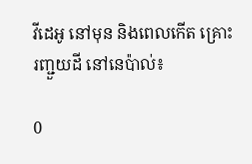វីដេអូ នៅមុន និងពេលកើត គ្រោះរញ្ជួយដី នៅនេប៉ាល់៖

0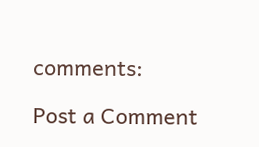comments:

Post a Comment